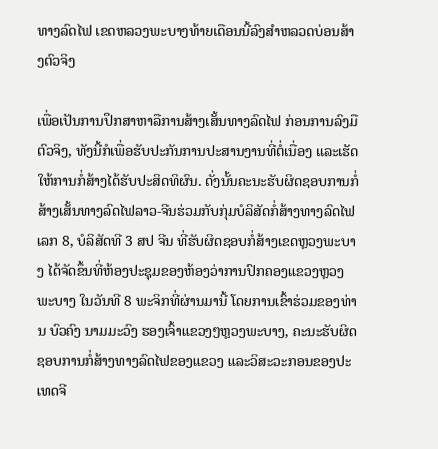ທາງລົດໄຟ ເຂດຫລວງພະບາງທ້າຍເດືອນນີ້ລົງສຳຫລວດບ່ອນສ້າງຕົວຈິງ

ເພື່ອເປັນການປຶກສາຫາລືການສ້າງເສັ້ນທາງລົດໄຟ ກ່ອນການລົງມືຕົວຈິງ, ທັງນີ້ກໍເພື່ອຮັບປະກັນການປະສານງານທີ່ຕໍ່ເນື່ອງ ແລະເຮັດໃຫ້ການກໍ່ສ້າງໄດ້ຮັບປະສິດທິຜົນ. ດັ່ງນັ້ນຄະນະຮັບຜິດຊອບການກໍ່ສ້າງເສັ້ນທາງລົດໄຟລາວ-ຈີນຮ່ວມກັບກຸ່ມບໍລິສັດກໍ່ສ້າງທາງລົດໄຟເລກ 8, ບໍລິສັດທີ 3 ສປ ຈີນ ທີ່ຮັບຜິດຊອບກໍ່ສ້າງເຂດຫຼວງພະບາງ ໄດ້ຈັດຂຶ້ນທີ່ຫ້ອງປະຊຸມຂອງຫ້ອງວ່າການປົກຄອງແຂວງຫຼວງພະບາງ ໃນວັນທີ 8 ພະຈິກທີ່ຜ່ານມານີ້ ໂດຍການເຂົ້າຮ່ວມຂອງທ່ານ ບົວຄົງ ນາມມະວົງ ຮອງເຈົ້າແຂວງໆຫຼວງພະບາງ, ຄະນະຮັບຜິດຊອບການກໍ່ສ້າງທາງລົດໄຟຂອງແຂວງ ແລະວິສະວະກອນຂອງປະເທດຈີ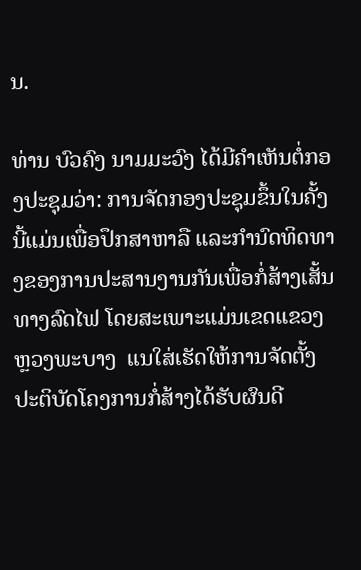ນ.

ທ່ານ ບົວຄົງ ນາມມະວົງ ໄດ້ມີຄໍາເຫັນຕໍ່ກອງປະຊຸມວ່າ: ການຈັດກອງປະຊຸມຂຶ້ນໃນຄັ້ງນີ້ແມ່ນເພື່ອປຶກສາຫາລື ແລະກໍານົດທິດທາງຂອງການປະສານງານກັນເພື່ອກໍ່ສ້າງເສັ້ນທາງລົດໄຟ ໂດຍສະເພາະແມ່ນເຂດແຂວງຫຼວງພະບາງ  ແນໃສ່ເຮັດໃຫ້ການຈັດຕັ້ງປະຕິບັດໂຄງການກໍ່ສ້າງໄດ້ຮັບຜົນດີ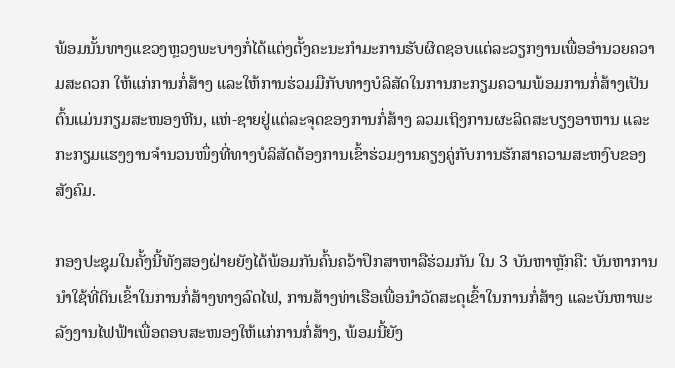ພ້ອມນັ້ນທາງແຂວງຫຼວງພະບາງກໍ່ໄດ້ແຕ່ງຕັ້ງຄະນະກໍາມະການຮັບຜິດຊອບແຕ່ລະວຽກງານເພື່ອອໍານວຍຄວາມສະດວກ ໃຫ້ແກ່ການກໍ່ສ້າງ ແລະໃຫ້ການຮ່ວມມືກັບທາງບໍລິສັດໃນການກະກຽມຄວາມພ້ອມການກໍ່ສ້າງເປັນຕົ້ນແມ່ນກຽມສະໜອງຫີນ, ແຫ່-ຊາຍຢູ່ແຕ່ລະຈຸດຂອງການກໍ່ສ້າງ ລວມເຖິງການຜະລິດສະບຽງອາຫານ ແລະກະກຽມແຮງງານຈໍານວນໜຶ່ງທີ່ທາງບໍລິສັດຕ້ອງການເຂົ້າຮ່ວມງານຄຽງຄູ່ກັບການຮັກສາຄວາມສະຫງົບຂອງສັງຄົມ.

ກອງປະຊຸມໃນຄັ້ງນີ້ທັງສອງຝ່າຍຍັງໄດ້ພ້ອມກັນຄົ້ນຄວ້າປຶກສາຫາລືຮ່ວມກັນ ໃນ 3 ບັນຫາຫຼັກຄື: ບັນຫາການນຳໃຊ້ທີ່ດິນເຂົ້າໃນການກໍ່ສ້າງທາງລົດໄຟ, ການສ້າງທ່າເຮືອເພື່ອນຳວັດສະດຸເຂົ້າໃນການກໍ່ສ້າງ ແລະບັນຫາພະລັງງານໄຟຟ້າເພື່ອຕອບສະໜອງໃຫ້ແກ່ການກໍ່ສ້າງ, ພ້ອມນີ້ຍັງ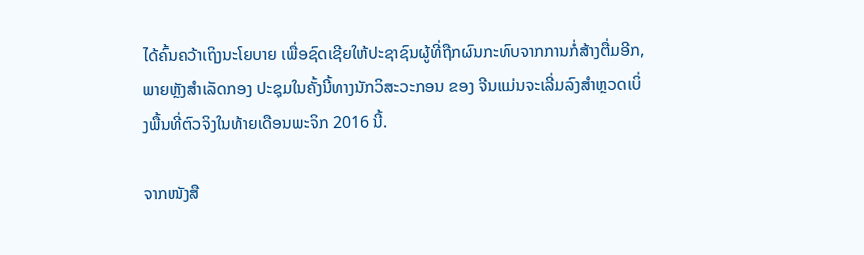ໄດ້ຄົ້ນຄວ້າເຖິງນະໂຍບາຍ ເພື່ອຊົດເຊີຍໃຫ້ປະຊາຊົນຜູ້ທີ່ຖືກຜົນກະທົບຈາກການກໍ່ສ້າງຕື່ມອີກ, ພາຍຫຼັງສຳເລັດກອງ ປະຊຸມໃນຄັ້ງນີ້ທາງນັກວິສະວະກອນ ຂອງ ຈີນແມ່ນຈະເລີ່ມລົງສໍາຫຼວດເບິ່ງພື້ນທີ່ຕົວຈິງໃນທ້າຍເດືອນພະຈິກ 2016 ນີ້.

ຈາກໜັງສື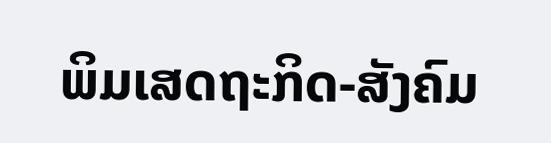ພິມເສດຖະກິດ-ສັງຄົມ